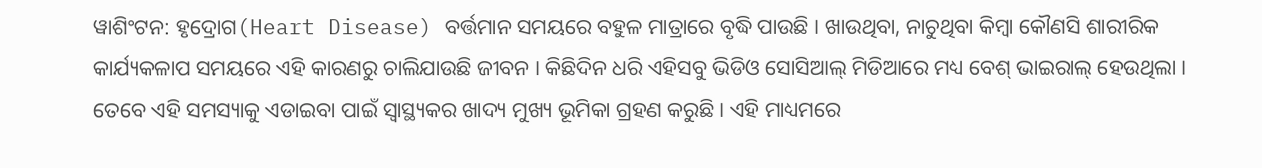ୱାଶିଂଟନ: ହୃଦ୍ରୋଗ(Heart Disease) ବର୍ତ୍ତମାନ ସମୟରେ ବହୁଳ ମାତ୍ରାରେ ବୃଦ୍ଧି ପାଉଛି । ଖାଉଥିବା, ନାଚୁଥିବା କିମ୍ବା କୌଣସି ଶାରୀରିକ କାର୍ଯ୍ୟକଳାପ ସମୟରେ ଏହି କାରଣରୁ ଚାଲିଯାଉଛି ଜୀବନ । କିଛିଦିନ ଧରି ଏହିସବୁ ଭିଡିଓ ସୋସିଆଲ୍ ମିଡିଆରେ ମଧ୍ୟ ବେଶ୍ ଭାଇରାଲ୍ ହେଉଥିଲା । ତେବେ ଏହି ସମସ୍ୟାକୁ ଏଡାଇବା ପାଇଁ ସ୍ବାସ୍ଥ୍ୟକର ଖାଦ୍ୟ ମୁଖ୍ୟ ଭୂମିକା ଗ୍ରହଣ କରୁଛି । ଏହି ମାଧ୍ୟମରେ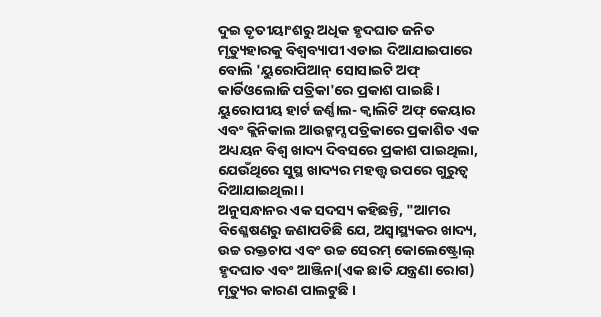ଦୁଇ ତୃତୀୟାଂଶରୁ ଅଧିକ ହୃଦଘାତ ଜନିତ ମୃତ୍ୟୁହାରକୁ ବିଶ୍ୱବ୍ୟାପୀ ଏଡାଇ ଦିଆଯାଇପାରେ ବୋଲି 'ୟୁରୋପିଆନ୍ ସୋସାଇଟି ଅଫ୍ କାର୍ଡିଓଲୋଜି ପତ୍ରିକା'ରେ ପ୍ରକାଶ ପାଇଛି ।
ୟୁରୋପୀୟ ହାର୍ଟ ଜର୍ଣ୍ଣାଲ- କ୍ୱାଲିଟି ଅଫ୍ କେୟାର ଏବଂ କ୍ଲିନିକାଲ ଆଉଟ୍କମ୍ସ ପତ୍ରିକାରେ ପ୍ରକାଶିତ ଏକ ଅଧ୍ୟୟନ ବିଶ୍ବ ଖାଦ୍ୟ ଦିବସରେ ପ୍ରକାଶ ପାଇଥିଲା, ଯେଉଁଥିରେ ସୁସ୍ଥ ଖାଦ୍ୟର ମହତ୍ତ୍ୱ ଉପରେ ଗୁରୁତ୍ୱ ଦିଆଯାଇଥିଲା ।
ଅନୁସନ୍ଧାନର ଏକ ସଦସ୍ୟ କହିଛନ୍ତି, "ଆମର ବିଶ୍ଳେଷଣରୁ ଜଣାପଡିଛି ଯେ, ଅସ୍ୱାସ୍ଥ୍ୟକର ଖାଦ୍ୟ, ଉଚ୍ଚ ରକ୍ତଚାପ ଏବଂ ଉଚ୍ଚ ସେରମ୍ କୋଲେଷ୍ଟ୍ରୋଲ୍ ହୃଦଘାତ ଏବଂ ଆଞ୍ଜିନା(ଏକ ଛାତି ଯନ୍ତ୍ରଣା ରୋଗ) ମୃତ୍ୟୁର କାରଣ ପାଲଟୁଛି ।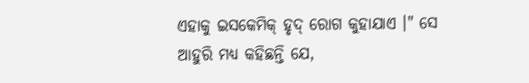ଏହାକୁ ଇସକେମିକ୍ ହୃଦ୍ ରୋଗ କୁହାଯାଏ ।" ସେ ଆହୁରି ମଧ୍ୟ କହିଛନ୍ତି ଯେ,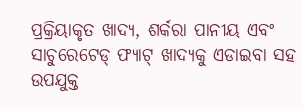ପ୍ରକ୍ରିୟାକୃତ ଖାଦ୍ୟ, ଶର୍କରା ପାନୀୟ ଏବଂ ସାଚୁରେଟେଡ୍ ଫ୍ୟାଟ୍ ଖାଦ୍ୟକୁ ଏଡାଇବା ସହ ଉପଯୁକ୍ତ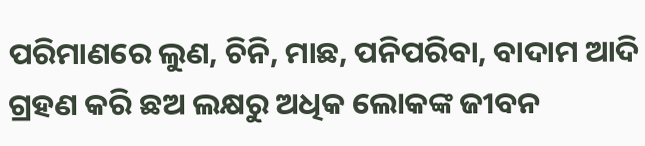ପରିମାଣରେ ଲୁଣ, ଚିନି, ମାଛ, ପନିପରିବା, ବାଦାମ ଆଦି ଗ୍ରହଣ କରି ଛଅ ଲକ୍ଷରୁ ଅଧିକ ଲୋକଙ୍କ ଜୀବନ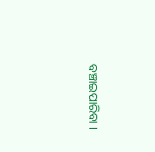ବଞ୍ଚାଇପାରିବା ।